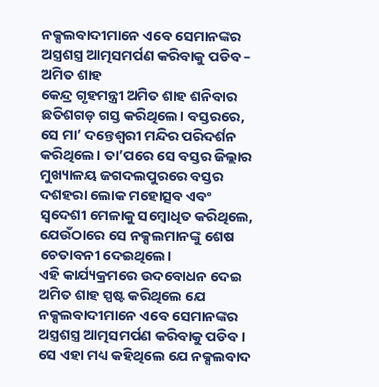ନକ୍ସଲବାଦୀମାନେ ଏବେ ସେମାନଙ୍କର ଅସ୍ତ୍ରଶସ୍ତ୍ର ଆତ୍ମସମର୍ପଣ କରିବାକୁ ପଡିବ – ଅମିତ ଶାହ
କେନ୍ଦ୍ର ଗୃହମନ୍ତ୍ରୀ ଅମିତ ଶାହ ଶନିବାର ଛତିଶଗଡ଼ ଗସ୍ତ କରିଥିଲେ। ବସ୍ତରରେ, ସେ ମା’ ଦନ୍ତେଶ୍ୱରୀ ମନ୍ଦିର ପରିଦର୍ଶନ କରିଥିଲେ। ତା’ପରେ ସେ ବସ୍ତର ଜିଲ୍ଲାର ମୁଖ୍ୟାଳୟ ଜଗଦଲପୁରରେ ବସ୍ତର ଦଶହରା ଲୋକ ମହୋତ୍ସବ ଏବଂ ସ୍ୱଦେଶୀ ମେଳାକୁ ସମ୍ବୋଧିତ କରିଥିଲେ, ଯେଉଁଠାରେ ସେ ନକ୍ସଲମାନଙ୍କୁ ଶେଷ ଚେତାବନୀ ଦେଇଥିଲେ।
ଏହି କାର୍ଯ୍ୟକ୍ରମରେ ଉଦବୋଧନ ଦେଇ ଅମିତ ଶାହ ସ୍ପଷ୍ଟ କରିଥିଲେ ଯେ ନକ୍ସଲବାଦୀମାନେ ଏବେ ସେମାନଙ୍କର ଅସ୍ତ୍ରଶସ୍ତ୍ର ଆତ୍ମସମର୍ପଣ କରିବାକୁ ପଡିବ। ସେ ଏହା ମଧ୍ୟ କହିଥିଲେ ଯେ ନକ୍ସଲବାଦ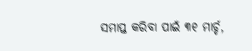ସମାପ୍ତ କରିବା ପାଇଁ ୩୧ ମାର୍ଚ୍ଚ,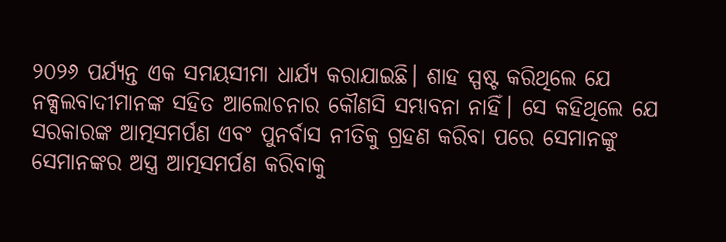୨୦୨୬ ପର୍ଯ୍ୟନ୍ତ ଏକ ସମୟସୀମା ଧାର୍ଯ୍ୟ କରାଯାଇଛି। ଶାହ ସ୍ପଷ୍ଟ କରିଥିଲେ ଯେ ନକ୍ସଲବାଦୀମାନଙ୍କ ସହିତ ଆଲୋଚନାର କୌଣସି ସମ୍ଭାବନା ନାହିଁ। ସେ କହିଥିଲେ ଯେ ସରକାରଙ୍କ ଆତ୍ମସମର୍ପଣ ଏବଂ ପୁନର୍ବାସ ନୀତିକୁ ଗ୍ରହଣ କରିବା ପରେ ସେମାନଙ୍କୁ ସେମାନଙ୍କର ଅସ୍ତ୍ର ଆତ୍ମସମର୍ପଣ କରିବାକୁ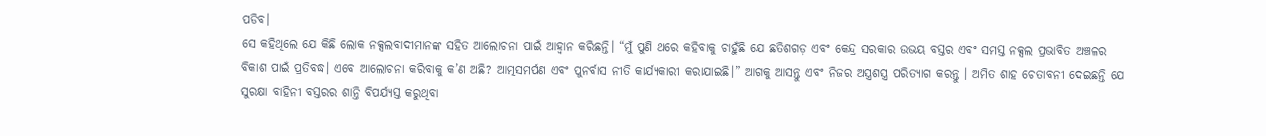ପଡିବ।
ସେ କହିଥିଲେ ଯେ କିଛି ଲୋକ ନକ୍ସଲବାଦୀମାନଙ୍କ ସହିତ ଆଲୋଚନା ପାଇଁ ଆହ୍ୱାନ କରିଛନ୍ତି। “ମୁଁ ପୁଣି ଥରେ କହିବାକୁ ଚାହୁଁଛି ଯେ ଛତିଶଗଡ଼ ଏବଂ କେନ୍ଦ୍ର ସରକାର ଉଭୟ ବସ୍ତର ଏବଂ ସମସ୍ତ ନକ୍ସଲ ପ୍ରଭାବିତ ଅଞ୍ଚଳର ବିକାଶ ପାଇଁ ପ୍ରତିବଦ୍ଧ। ଏବେ ଆଲୋଚନା କରିବାକୁ କ’ଣ ଅଛି? ଆତ୍ମସମର୍ପଣ ଏବଂ ପୁନର୍ବାସ ନୀତି କାର୍ଯ୍ୟକାରୀ କରାଯାଇଛି।” ଆଗକୁ ଆସନ୍ତୁ ଏବଂ ନିଜର ଅସ୍ତ୍ରଶସ୍ତ୍ର ପରିତ୍ୟାଗ କରନ୍ତୁ । ଅମିତ ଶାହ ଚେତାବନୀ ଦେଇଛନ୍ତି ଯେ ସୁରକ୍ଷା ବାହିନୀ ବସ୍ତରର ଶାନ୍ତି ବିପର୍ଯ୍ୟସ୍ତ କରୁଥିବା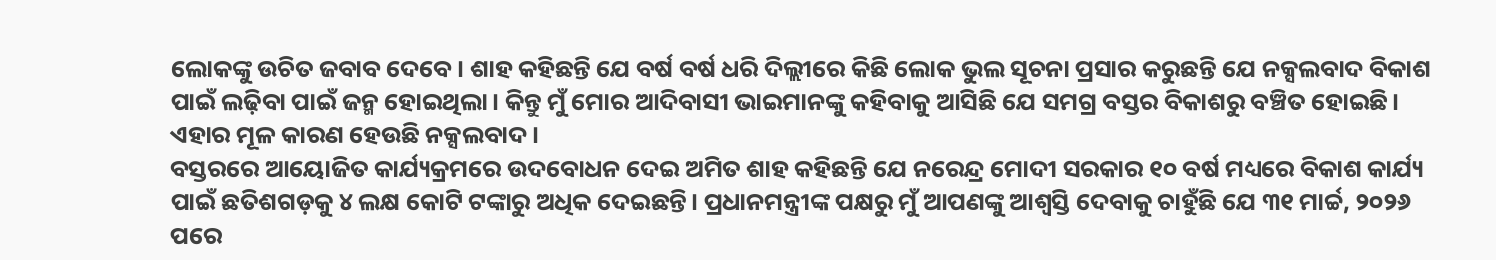ଲୋକଙ୍କୁ ଉଚିତ ଜବାବ ଦେବେ। ଶାହ କହିଛନ୍ତି ଯେ ବର୍ଷ ବର୍ଷ ଧରି ଦିଲ୍ଲୀରେ କିଛି ଲୋକ ଭୁଲ ସୂଚନା ପ୍ରସାର କରୁଛନ୍ତି ଯେ ନକ୍ସଲବାଦ ବିକାଶ ପାଇଁ ଲଢ଼ିବା ପାଇଁ ଜନ୍ମ ହୋଇଥିଲା। କିନ୍ତୁ ମୁଁ ମୋର ଆଦିବାସୀ ଭାଇମାନଙ୍କୁ କହିବାକୁ ଆସିଛି ଯେ ସମଗ୍ର ବସ୍ତର ବିକାଶରୁ ବଞ୍ଚିତ ହୋଇଛି। ଏହାର ମୂଳ କାରଣ ହେଉଛି ନକ୍ସଲବାଦ।
ବସ୍ତରରେ ଆୟୋଜିତ କାର୍ଯ୍ୟକ୍ରମରେ ଉଦବୋଧନ ଦେଇ ଅମିତ ଶାହ କହିଛନ୍ତି ଯେ ନରେନ୍ଦ୍ର ମୋଦୀ ସରକାର ୧୦ ବର୍ଷ ମଧ୍ୟରେ ବିକାଶ କାର୍ଯ୍ୟ ପାଇଁ ଛତିଶଗଡ଼କୁ ୪ ଲକ୍ଷ କୋଟି ଟଙ୍କାରୁ ଅଧିକ ଦେଇଛନ୍ତି। ପ୍ରଧାନମନ୍ତ୍ରୀଙ୍କ ପକ୍ଷରୁ ମୁଁ ଆପଣଙ୍କୁ ଆଶ୍ୱସ୍ତି ଦେବାକୁ ଚାହୁଁଛି ଯେ ୩୧ ମାର୍ଚ୍ଚ, ୨୦୨୬ ପରେ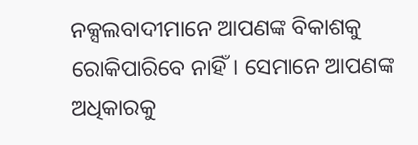ନକ୍ସଲବାଦୀମାନେ ଆପଣଙ୍କ ବିକାଶକୁ ରୋକିପାରିବେ ନାହିଁ। ସେମାନେ ଆପଣଙ୍କ ଅଧିକାରକୁ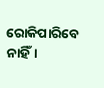ରୋକିପାରିବେ ନାହିଁ।